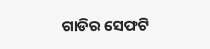ଗାଡିର ସେଫଟି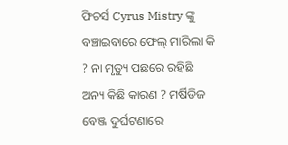ଫିଚର୍ସ Cyrus Mistry ଙ୍କୁ ବଞ୍ଚାଇବାରେ ଫେଲ୍ ମାରିଲା କି ? ନା ମୃତ୍ୟୁ ପଛରେ ରହିଛି ଅନ୍ୟ କିଛି କାରଣ ? ମର୍ଷିଡିଜ ବେଞ୍ଜ ଦୁର୍ଘଟଣାରେ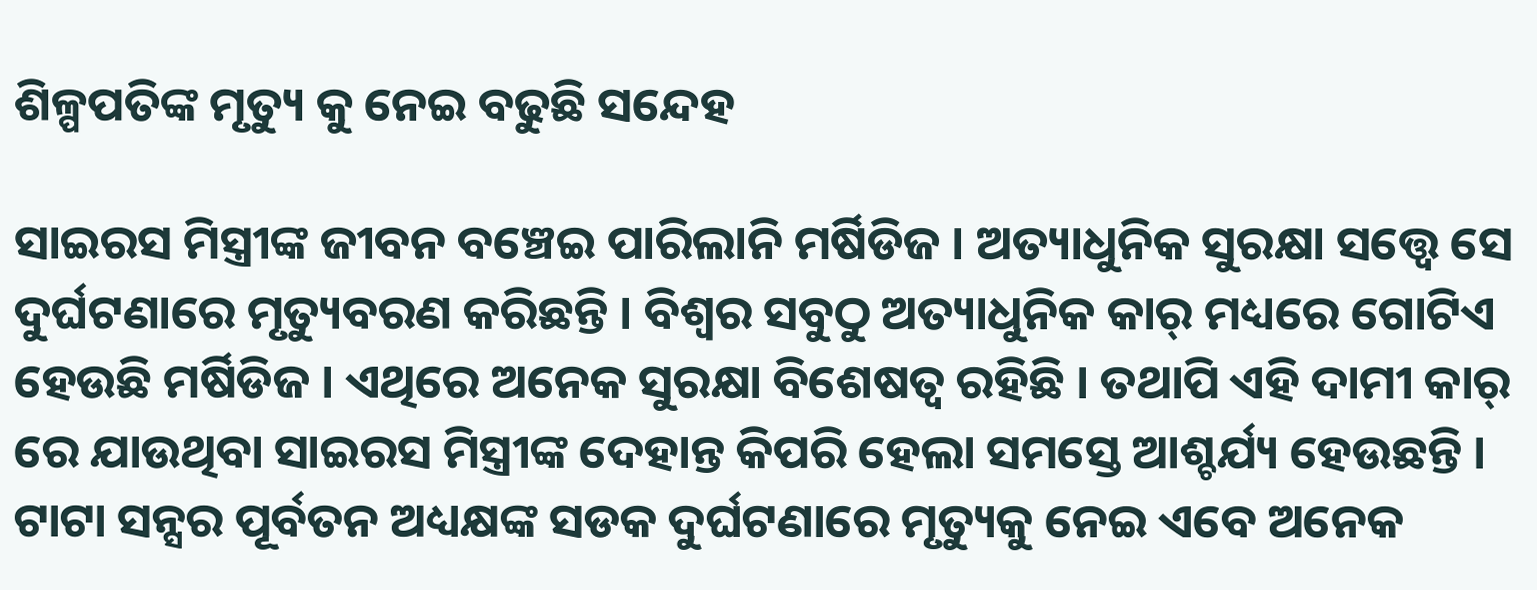ଶିଳ୍ପପତିଙ୍କ ମୃତ୍ୟୁ କୁ ନେଇ ବଢୁଛି ସନ୍ଦେହ

ସାଇରସ ମିସ୍ତ୍ରୀଙ୍କ ଜୀବନ ବଞ୍ଚେଇ ପାରିଲାନି ମର୍ଷିଡିଜ । ଅତ୍ୟାଧୁନିକ ସୁରକ୍ଷା ସତ୍ତ୍ୱେ ସେ ଦୁର୍ଘଟଣାରେ ମୃତ୍ୟୁବରଣ କରିଛନ୍ତି । ବିଶ୍ଵର ସବୁଠୁ ଅତ୍ୟାଧୁନିକ କାର୍ ମଧ୍ୟରେ ଗୋଟିଏ ହେଉଛି ମର୍ଷିଡିଜ । ଏଥିରେ ଅନେକ ସୁରକ୍ଷା ବିଶେଷତ୍ଵ ରହିଛି । ତଥାପି ଏହି ଦାମୀ କାର୍ ରେ ଯାଉଥିବା ସାଇରସ ମିସ୍ତ୍ରୀଙ୍କ ଦେହାନ୍ତ କିପରି ହେଲା ସମସ୍ତେ ଆଶ୍ଚର୍ଯ୍ୟ ହେଉଛନ୍ତି । ଟାଟା ସନ୍ସର ପୂର୍ବତନ ଅଧ୍ୟକ୍ଷଙ୍କ ସଡକ ଦୁର୍ଘଟଣାରେ ମୃତ୍ୟୁକୁ ନେଇ ଏବେ ଅନେକ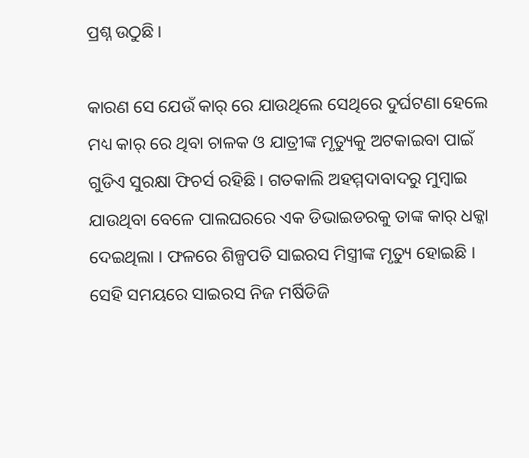ପ୍ରଶ୍ନ ଉଠୁଛି ।

କାରଣ ସେ ଯେଉଁ କାର୍ ରେ ଯାଉଥିଲେ ସେଥିରେ ଦୁର୍ଘଟଣା ହେଲେ ମଧ୍ୟ କାର୍ ରେ ଥିବା ଚାଳକ ଓ ଯାତ୍ରୀଙ୍କ ମୃତ୍ୟୁକୁ ଅଟକାଇବା ପାଇଁ ଗୁଡିଏ ସୁରକ୍ଷା ଫିଚର୍ସ ରହିଛି । ଗତକାଲି ଅହମ୍ମଦାବାଦରୁ ମୁମ୍ବାଇ ଯାଉଥିବା ବେଳେ ପାଲଘରରେ ଏକ ଡିଭାଇଡରକୁ ତାଙ୍କ କାର୍ ଧକ୍କା ଦେଇଥିଲା । ଫଳରେ ଶିଳ୍ପପତି ସାଇରସ ମିସ୍ତ୍ରୀଙ୍କ ମୃତ୍ୟୁ ହୋଇଛି । ସେହି ସମୟରେ ସାଇରସ ନିଜ ମର୍ଷିଡିଜି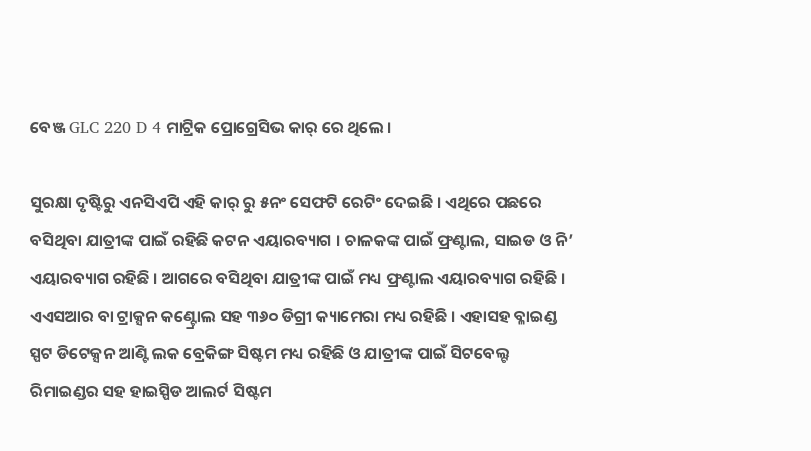ବେଞ୍ଜ GLC 220 D 4 ମାଟ୍ରିକ ପ୍ରୋଗ୍ରେସିଭ କାର୍ ରେ ଥିଲେ ।

ସୁରକ୍ଷା ଦୃଷ୍ଟିରୁ ଏନସିଏପି ଏହି କାର୍ ରୁ ୫ନଂ ସେଫଟି ରେଟିଂ ଦେଇଛି । ଏଥିରେ ପଛରେ ବସିଥିବା ଯାତ୍ରୀଙ୍କ ପାଇଁ ରହିଛି କଟନ ଏୟାରବ୍ୟାଗ । ଚାଳକଙ୍କ ପାଇଁ ଫ୍ରଣ୍ଟାଲ, ସାଇଡ ଓ ନି’ ଏୟାରବ୍ୟାଗ ରହିଛି । ଆଗରେ ବସିଥିବା ଯାତ୍ରୀଙ୍କ ପାଇଁ ମଧ୍ୟ ଫ୍ରଣ୍ଟାଲ ଏୟାରବ୍ୟାଗ ରହିଛି । ଏଏସଆର ବା ଟ୍ରାକ୍ସନ କଣ୍ଟ୍ରୋଲ ସହ ୩୬୦ ଡିଗ୍ରୀ କ୍ୟାମେରା ମଧ୍ୟ ରହିଛି । ଏହାସହ ବ୍ଳାଇଣ୍ଡ ସ୍ପଟ ଡିଟେକ୍ସନ ଆଣ୍ଟି ଲକ ବ୍ରେକିଙ୍ଗ ସିଷ୍ଟମ ମଧ୍ୟ ରହିଛି ଓ ଯାତ୍ରୀଙ୍କ ପାଇଁ ସିଟବେଲ୍ଟ ରିମାଇଣ୍ଡର ସହ ହାଇସ୍ପିଡ ଆଲର୍ଟ ସିଷ୍ଟମ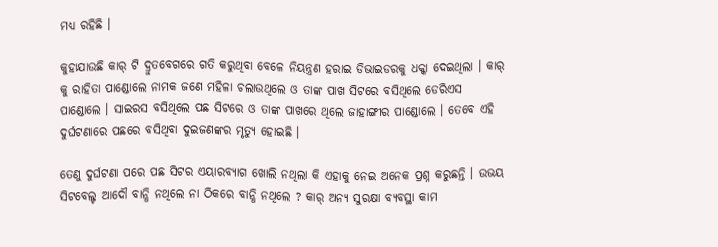ମଧ୍ୟ ରହିଛି ।

କୁହାଯାଉଛି କାର୍ ଟି ଦ୍ରୁତବେଗରେ ଗତି କରୁଥିବା ବେଳେ ନିୟନ୍ତ୍ରଣ ହରାଇ ଡିଭାଇଡରକୁ ଧକ୍କା ଦେଇଥିଲା । କାର୍ କୁ ରାହିତା ପାଣ୍ଡୋଲେ ନାମକ ଜଣେ ମହିଳା ଚଲାଉଥିଲେ ଓ ତାଙ୍କ ପାଖ ସିଟରେ ବସିଥିଲେ ଡେରିଏସ ପାଣ୍ଡୋଲେ । ସାଇରସ ବସିଥିଲେ ପଛ ସିଟରେ ଓ ତାଙ୍କ ପାଖରେ ଥିଲେ ଜାହାଙ୍ଗୀର ପାଣ୍ଡୋଲେ । ତେବେ ଏହି ଦୁର୍ଘଟଣାରେ ପଛରେ ବସିଥିବା ଦୁଇଜଣଙ୍କର ମୃତ୍ୟୁ ହୋଇଛି ।

ତେଣୁ ଦୁର୍ଘଟଣା ପରେ ପଛ ସିଟର ଏୟାରବ୍ୟାଗ ଖୋଲି ନଥିଲା କି ଏହାକୁ ନେଇ ଅନେକ ପ୍ରଶ୍ନ କରୁଛନ୍ତି । ଉଭୟ ସିଟବେଲ୍ଟ ଆଦୌ ବାନ୍ଧି ନଥିଲେ ନା ଠିକରେ ବାନ୍ଧି ନଥିଲେ ? କାର୍ ଅନ୍ୟ ସୁରକ୍ଷା ବ୍ୟବସ୍ଥା କାମ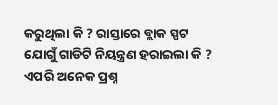କରୁଥିଲା କି ? ରାସ୍ତାରେ ବ୍ଲାକ ସ୍ପଟ ଯୋଗୁଁ ଗାଡିଟି ନିୟନ୍ତ୍ରଣ ହରାଇଲା କି ? ଏପରି ଅନେକ ପ୍ରଶ୍ନ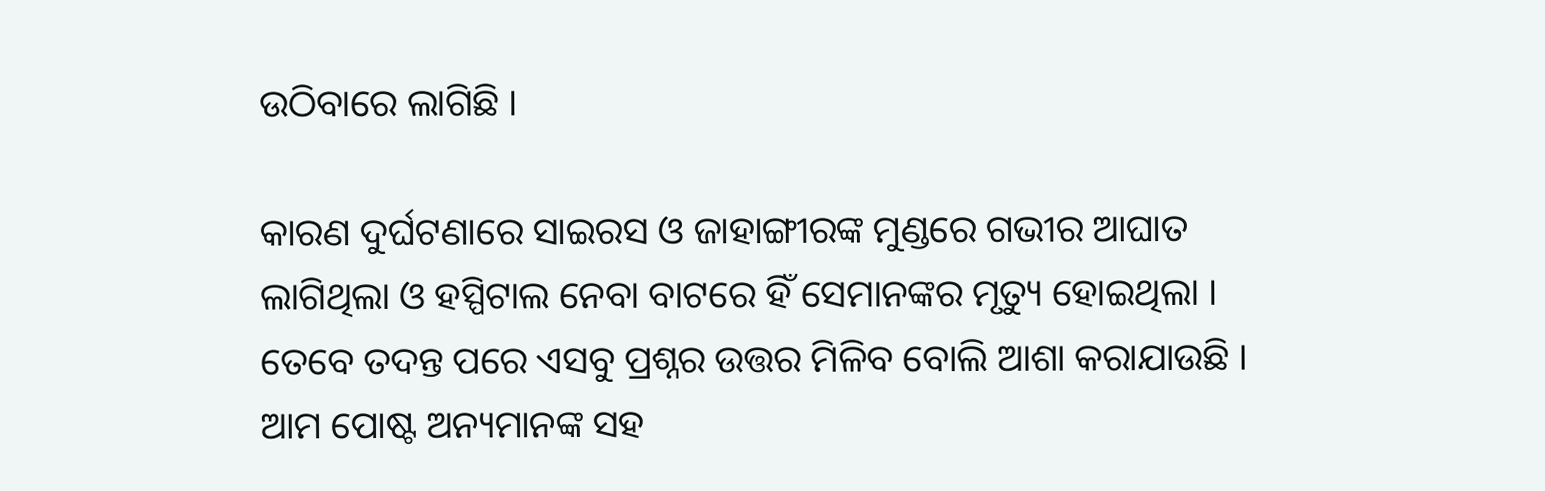ଉଠିବାରେ ଲାଗିଛି ।

କାରଣ ଦୁର୍ଘଟଣାରେ ସାଇରସ ଓ ଜାହାଙ୍ଗୀରଙ୍କ ମୁଣ୍ଡରେ ଗଭୀର ଆଘାତ ଲାଗିଥିଲା ଓ ହସ୍ପିଟାଲ ନେବା ବାଟରେ ହିଁ ସେମାନଙ୍କର ମୃତ୍ୟୁ ହୋଇଥିଲା । ତେବେ ତଦନ୍ତ ପରେ ଏସବୁ ପ୍ରଶ୍ନର ଉତ୍ତର ମିଳିବ ବୋଲି ଆଶା କରାଯାଉଛି । ଆମ ପୋଷ୍ଟ ଅନ୍ୟମାନଙ୍କ ସହ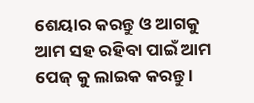ଶେୟାର କରନ୍ତୁ ଓ ଆଗକୁ ଆମ ସହ ରହିବା ପାଇଁ ଆମ ପେଜ୍ କୁ ଲାଇକ କରନ୍ତୁ ।